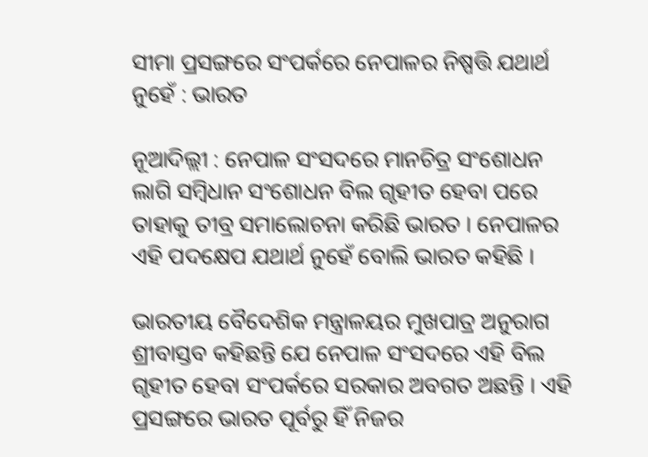ସୀମା ପ୍ରସଙ୍ଗରେ ସଂପର୍କରେ ନେପାଳର ନିଷ୍ପତ୍ତି ଯଥାର୍ଥ ନୁହେଁ : ଭାରତ

ନୂଆଦିଲ୍ଲୀ : ନେପାଳ ସଂସଦରେ ମାନଚିତ୍ର ସଂଶୋଧନ ଲାଗି ସମ୍ବିଧାନ ସଂଶୋଧନ ବିଲ ଗୃହୀତ ହେବା ପରେ ତାହାକୁ ତୀବ୍ର ସମାଲୋଚନା କରିଛି ଭାରତ । ନେପାଳର ଏହି ପଦକ୍ଷେପ ଯଥାର୍ଥ ନୁହେଁ ବୋଲି ଭାରତ କହିଛି ।

ଭାରତୀୟ ବୈଦେଶିକ ମନ୍ତ୍ରାଳୟର ମୁଖପାତ୍ର ଅନୁରାଗ ଶ୍ରୀବାସ୍ତବ କହିଛନ୍ତି ଯେ ନେପାଳ ସଂସଦରେ ଏହି ବିଲ ଗୃହୀତ ହେବା ସଂପର୍କରେ ସରକାର ଅବଗତ ଅଛନ୍ତି । ଏହି ପ୍ରସଙ୍ଗରେ ଭାରତ ପୂର୍ବରୁ ହିଁ ନିଜର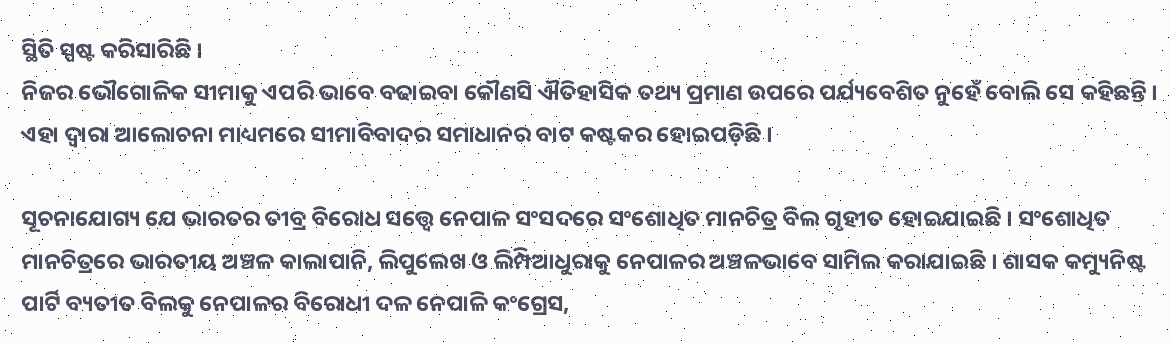ସ୍ଥିତି ସ୍ପଷ୍ଟ କରିସାରିଛି ।
ନିଜର ଭୌଗୋଳିକ ସୀମାକୁ ଏପରି ଭାବେ ବଢାଇବା କୌଣସି ଐତିହାସିକ ତଥ୍ୟ ପ୍ରମାଣ ଉପରେ ପର୍ଯ୍ୟବେଶିତ ନୁହେଁ ବୋଲି ସେ କହିଛନ୍ତି । ଏହା ଦ୍ୱାରା ଆଲୋଚନା ମାଧ୍ୟମରେ ସୀମାବିବାଦର ସମାଧାନର ବାଟ କଷ୍ଟକର ହୋଇପଡ଼ିଛି ।

ସୂଚନାଯୋଗ୍ୟ ଯେ ଭାରତର ତୀବ୍ର ବିରୋଧ ସତ୍ତ୍ୱେ ନେପାଳ ସଂସଦରେ ସଂଶୋଧିତ ମାନଚିତ୍ର ବିଲ ଗୃହୀତ ହୋଇଯାଇଛି । ସଂଶୋଧିତ ମାନଚିତ୍ରରେ ଭାରତୀୟ ଅଞ୍ଚଳ କାଲାପାନି, ଲିପୁଲେଖ ଓ ଲିମ୍ପିଆଧୁରାକୁ ନେପାଳର ଅଞ୍ଚଳଭାବେ ସାମିଲ କରାଯାଇଛି । ଶାସକ କମ୍ୟୁନିଷ୍ଟ ପାର୍ଟି ବ୍ୟତୀତ ବିଲକୁ ନେପାଳର ବିରୋଧୀ ଦଳ ନେପାଳି କଂଗ୍ରେସ,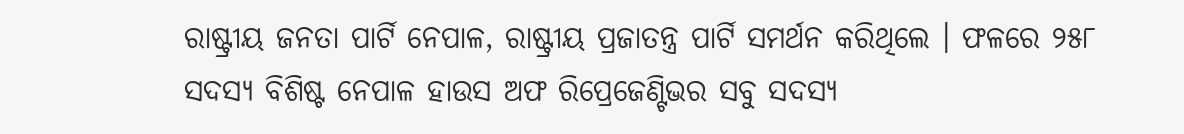ରାଷ୍ଟ୍ରୀୟ ଜନତା ପାର୍ଟି ନେପାଳ, ରାଷ୍ଟ୍ରୀୟ ପ୍ରଜାତନ୍ତ୍ର ପାର୍ଟି ସମର୍ଥନ କରିଥିଲେ । ଫଳରେ ୨୫୮ ସଦସ୍ୟ ବିଶିଷ୍ଟ ନେପାଳ ହାଉସ ଅଫ ରିପ୍ରେଜେଣ୍ଟିଭର ସବୁ ସଦସ୍ୟ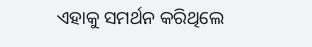ଏହାକୁ ସମର୍ଥନ କରିଥିଲେ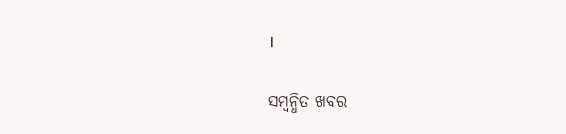।

ସମ୍ବନ୍ଧିତ ଖବର